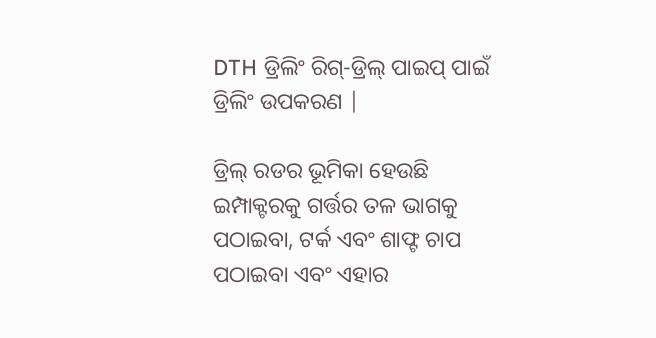DTH ଡ୍ରିଲିଂ ରିଗ୍-ଡ୍ରିଲ୍ ପାଇପ୍ ପାଇଁ ଡ୍ରିଲିଂ ଉପକରଣ |

ଡ୍ରିଲ୍ ରଡର ଭୂମିକା ହେଉଛି ଇମ୍ପାକ୍ଟରକୁ ଗର୍ତ୍ତର ତଳ ଭାଗକୁ ପଠାଇବା, ଟର୍କ ଏବଂ ଶାଫ୍ଟ ଚାପ ପଠାଇବା ଏବଂ ଏହାର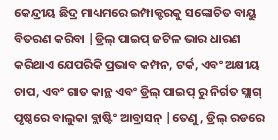କେନ୍ଦ୍ରୀୟ ଛିଦ୍ର ମାଧ୍ୟମରେ ଇମ୍ପାକ୍ଟରକୁ ସଙ୍କୋଚିତ ବାୟୁ ବିତରଣ କରିବା |ଡ୍ରିଲ୍ ପାଇପ୍ ଜଟିଳ ଭାର ଧାରଣ କରିଥାଏ ଯେପରିକି ପ୍ରଭାବ କମ୍ପନ, ଟର୍କ, ଏବଂ ଅକ୍ଷୀୟ ଚାପ, ଏବଂ ଗାତ କାନ୍ଥ ଏବଂ ଡ୍ରିଲ୍ ପାଇପ୍ ରୁ ନିର୍ଗତ ସ୍ଲାଗ୍ ପୃଷ୍ଠରେ ବାଲୁକା ବ୍ଲାଷ୍ଟିଂ ଆବ୍ରାସନ୍ |ତେଣୁ, ଡ୍ରିଲ୍ ରଡରେ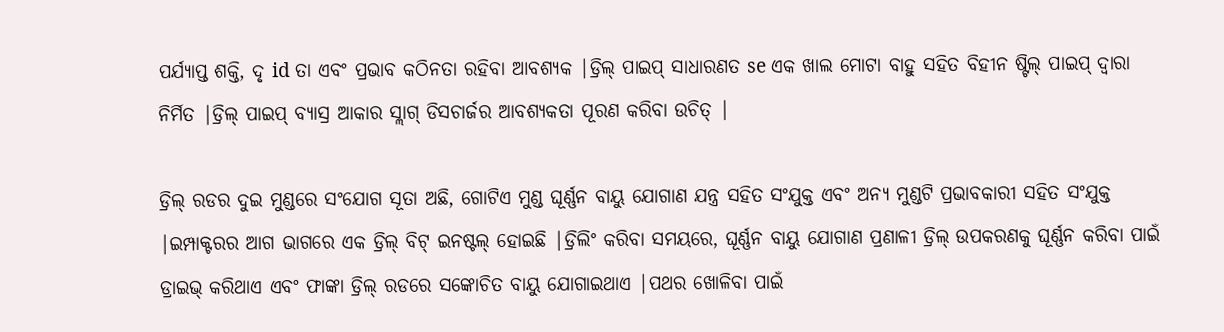ପର୍ଯ୍ୟାପ୍ତ ଶକ୍ତି, ଦୃ id ତା ଏବଂ ପ୍ରଭାବ କଠିନତା ରହିବା ଆବଶ୍ୟକ |ଡ୍ରିଲ୍ ପାଇପ୍ ସାଧାରଣତ se ଏକ ଖାଲ ମୋଟା ବାହୁ ସହିତ ବିହୀନ ଷ୍ଟିଲ୍ ପାଇପ୍ ଦ୍ୱାରା ନିର୍ମିତ |ଡ୍ରିଲ୍ ପାଇପ୍ ବ୍ୟାସ୍ର ଆକାର ସ୍ଲାଗ୍ ଡିସଚାର୍ଜର ଆବଶ୍ୟକତା ପୂରଣ କରିବା ଉଚିତ୍ |

ଡ୍ରିଲ୍ ରଡର ଦୁଇ ମୁଣ୍ଡରେ ସଂଯୋଗ ସୂତା ଅଛି, ଗୋଟିଏ ମୁଣ୍ଡ ଘୂର୍ଣ୍ଣନ ବାୟୁ ଯୋଗାଣ ଯନ୍ତ୍ର ସହିତ ସଂଯୁକ୍ତ ଏବଂ ଅନ୍ୟ ମୁଣ୍ଡଟି ପ୍ରଭାବକାରୀ ସହିତ ସଂଯୁକ୍ତ |ଇମ୍ପାକ୍ଟରର ଆଗ ଭାଗରେ ଏକ ଡ୍ରିଲ୍ ବିଟ୍ ଇନଷ୍ଟଲ୍ ହୋଇଛି |ଡ୍ରିଲିଂ କରିବା ସମୟରେ, ଘୂର୍ଣ୍ଣନ ବାୟୁ ଯୋଗାଣ ପ୍ରଣାଳୀ ଡ୍ରିଲ୍ ଉପକରଣକୁ ଘୂର୍ଣ୍ଣନ କରିବା ପାଇଁ ଡ୍ରାଇଭ୍ କରିଥାଏ ଏବଂ ଫାଙ୍କା ଡ୍ରିଲ୍ ରଡରେ ସଙ୍କୋଚିତ ବାୟୁ ଯୋଗାଇଥାଏ |ପଥର ଖୋଳିବା ପାଇଁ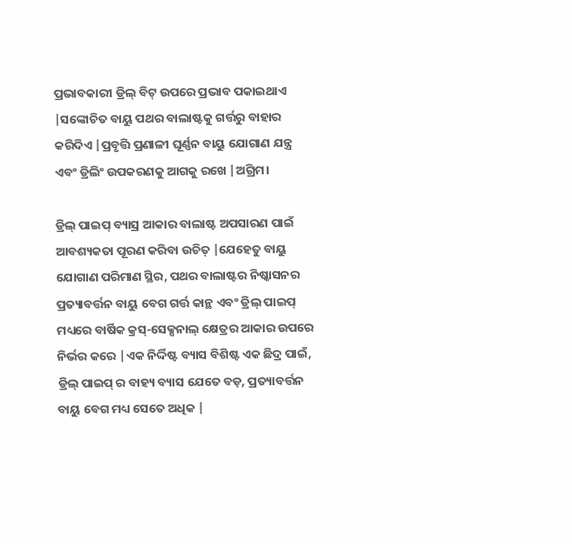ପ୍ରଭାବକାରୀ ଡ୍ରିଲ୍ ବିଟ୍ ଉପରେ ପ୍ରଭାବ ପକାଇଥାଏ |ସଙ୍କୋଚିତ ବାୟୁ ପଥର ବାଲାଷ୍ଟକୁ ଗର୍ତ୍ତରୁ ବାହାର କରିଦିଏ |ପ୍ରବୃତ୍ତି ପ୍ରଣାଳୀ ଘୂର୍ଣ୍ଣନ ବାୟୁ ଯୋଗାଣ ଯନ୍ତ୍ର ଏବଂ ଡ୍ରିଲିଂ ଉପକରଣକୁ ଆଗକୁ ରଖେ |ଅଗ୍ରିମ।

ଡ୍ରିଲ୍ ପାଇପ୍ ବ୍ୟାସ୍ର ଆକାର ବାଲାଷ୍ଟ ଅପସାରଣ ପାଇଁ ଆବଶ୍ୟକତା ପୂରଣ କରିବା ଉଚିତ୍ |ଯେହେତୁ ବାୟୁ ଯୋଗାଣ ପରିମାଣ ସ୍ଥିର, ପଥର ବାଲାଷ୍ଟର ନିଷ୍କାସନର ପ୍ରତ୍ୟାବର୍ତ୍ତନ ବାୟୁ ବେଗ ଗର୍ତ୍ତ କାନ୍ଥ ଏବଂ ଡ୍ରିଲ୍ ପାଇପ୍ ମଧ୍ୟରେ ବାର୍ଷିକ କ୍ରସ୍-ସେକ୍ସନାଲ୍ କ୍ଷେତ୍ରର ଆକାର ଉପରେ ନିର୍ଭର କରେ |ଏକ ନିର୍ଦ୍ଦିଷ୍ଟ ବ୍ୟାସ ବିଶିଷ୍ଟ ଏକ ଛିଦ୍ର ପାଇଁ, ଡ୍ରିଲ୍ ପାଇପ୍ ର ବାହ୍ୟ ବ୍ୟାସ ଯେତେ ବଡ଼, ପ୍ରତ୍ୟାବର୍ତ୍ତନ ବାୟୁ ବେଗ ମଧ୍ୟ ସେତେ ଅଧିକ |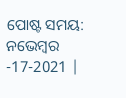ପୋଷ୍ଟ ସମୟ: ନଭେମ୍ବର -17-2021 |